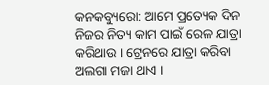କନକବ୍ୟୁରୋ: ଆମେ ପ୍ରତ୍ୟେକ ଦିନ ନିଜର ନିତ୍ୟ କାମ ପାଇଁ ରେଳ ଯାତ୍ରା କରିଥାଉ । ଟ୍ରେନରେ ଯାତ୍ରା କରିବା ଅଲଗା ମଜା ଥାଏ ।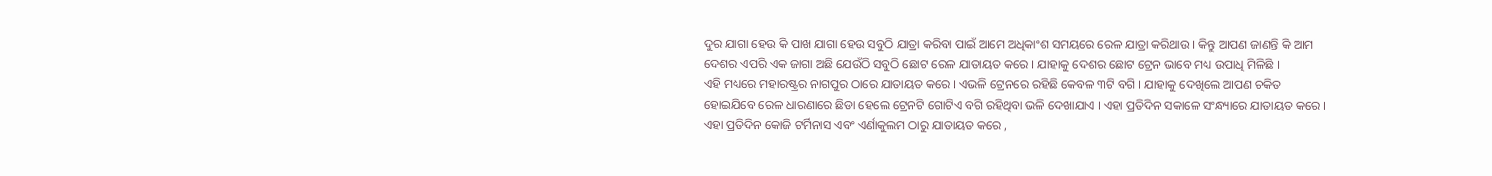ଦୁର ଯାଗା ହେଉ କି ପାଖ ଯାଗା ହେଉ ସବୁଠି ଯାତ୍ରା କରିବା ପାଇଁ ଆମେ ଅଧିକାଂଶ ସମୟରେ ରେଳ ଯାତ୍ରା କରିଥାଉ । କିନ୍ତୁ ଆପଣ ଜାଣନ୍ତି କି ଆମ ଦେଶର ଏପରି ଏକ ଜାଗା ଅଛି ଯେଉଁଠି ସବୁଠି ଛୋଟ ରେଳ ଯାତାୟତ କରେ । ଯାହାକୁ ଦେଶର ଛୋଟ ଟ୍ରେନ ଭାବେ ମଧ୍ୟ ଉପାଧି ମିଳିଛି ।
ଏହି ମଧ୍ୟରେ ମହାରଷ୍ଟ୍ରର ନାଗପୁର ଠାରେ ଯାତାୟତ କରେ । ଏଭଳି ଟ୍ରେନରେ ରହିଛି କେବଳ ୩ଟି ବଗି । ଯାହାକୁ ଦେଖିଲେ ଆପଣ ଚକିତ ହୋଇଯିବେ ରେଳ ଧାରଣାରେ ଛିଡା ହେଲେ ଟ୍ରେନଟି ଗୋଟିଏ ବଗି ରହିଥିବା ଭଳି ଦେଖାଯାଏ । ଏହା ପ୍ରତିଦିନ ସକାଳେ ସଂନ୍ଧ୍ୟାରେ ଯାତାୟତ କରେ । ଏହା ପ୍ରତିଦିନ କୋଜି ଟର୍ମିନାସ ଏବଂ ଏର୍ଣାକୁଲମ ଠାରୁ ଯାତାୟତ କରେ ,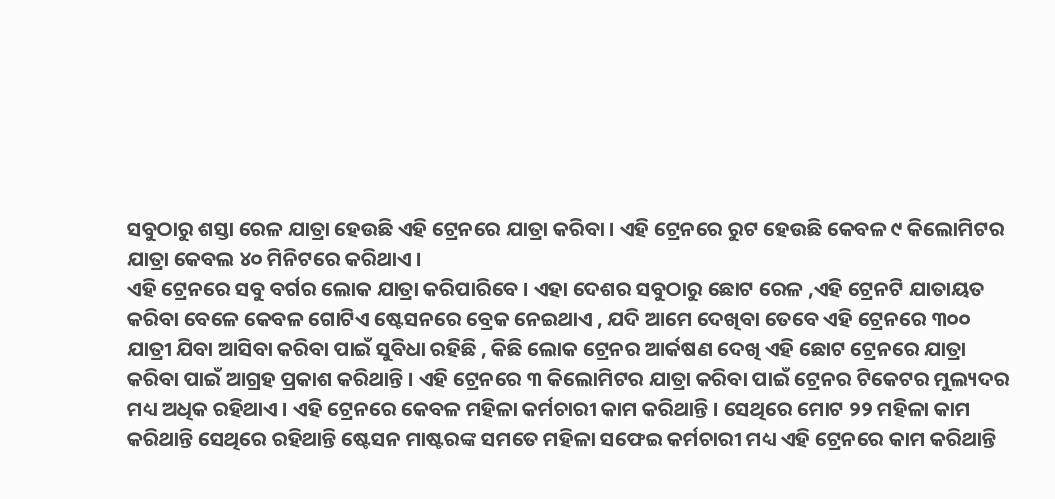ସବୁଠାରୁ ଶସ୍ତା ରେଳ ଯାତ୍ରା ହେଉଛି ଏହି ଟ୍ରେନରେ ଯାତ୍ରା କରିବା । ଏହି ଟ୍ରେନରେ ରୁଟ ହେଉଛି କେବଳ ୯ କିଲୋମିଟର ଯାତ୍ରା କେବଲ ୪୦ ମିନିଟରେ କରିଥାଏ ।
ଏହି ଟ୍ରେନରେ ସବୁ ବର୍ଗର ଲୋକ ଯାତ୍ରା କରିପାରିବେ । ଏହା ଦେଶର ସବୁଠାରୁ ଛୋଟ ରେଳ ,ଏହି ଟ୍ରେନଟି ଯାତାୟତ କରିବା ବେଳେ କେବଳ ଗୋଟିଏ ଷ୍ଟେସନରେ ବ୍ରେକ ନେଇଥାଏ , ଯଦି ଆମେ ଦେଖିବା ତେବେ ଏହି ଟ୍ରେନରେ ୩୦୦ ଯାତ୍ରୀ ଯିବା ଆସିବା କରିବା ପାଇଁ ସୁବିଧା ରହିଛି , କିଛି ଲୋକ ଟ୍ରେନର ଆର୍କଷଣ ଦେଖି ଏହି ଛୋଟ ଟ୍ରେନରେ ଯାତ୍ରା କରିବା ପାଇଁ ଆଗ୍ରହ ପ୍ରକାଶ କରିଥାନ୍ତି । ଏହି ଟ୍ରେନରେ ୩ କିଲୋମିଟର ଯାତ୍ରା କରିବା ପାଇଁ ଟ୍ରେନର ଟିକେଟର ମୁଲ୍ୟଦର ମଧ୍ୟ ଅଧିକ ରହିଥାଏ । ଏହି ଟ୍ରେନରେ କେବଳ ମହିଳା କର୍ମଚାରୀ କାମ କରିଥାନ୍ତି । ସେଥିରେ ମୋଟ ୨୨ ମହିଳା କାମ କରିଥାନ୍ତି ସେଥିରେ ରହିଥାନ୍ତି ଷ୍ଟେସନ ମାଷ୍ଟରଙ୍କ ସମତେ ମହିଳା ସଫେଇ କର୍ମଚାରୀ ମଧ୍ୟ ଏହି ଟ୍ରେନରେ କାମ କରିଥାନ୍ତି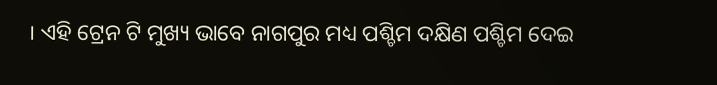। ଏହି ଟ୍ରେନ ଟି ମୁଖ୍ୟ ଭାବେ ନାଗପୁର ମଧ୍ୟ ପଶ୍ଚିମ ଦକ୍ଷିଣ ପଶ୍ଚିମ ଦେଇ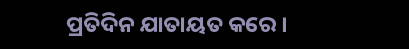ପ୍ରତିଦିନ ଯାତାୟତ କରେ ।